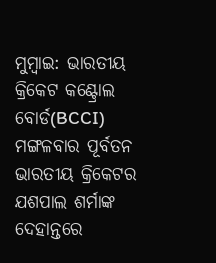ମୁମ୍ବାଇ: ଭାରତୀୟ କ୍ରିକେଟ କଣ୍ଟ୍ରୋଲ ବୋର୍ଡ(BCCI) ମଙ୍ଗଳବାର ପୂର୍ବତନ ଭାରତୀୟ କ୍ରିକେଟର ଯଶପାଲ ଶର୍ମାଙ୍କ ଦେହାନ୍ତରେ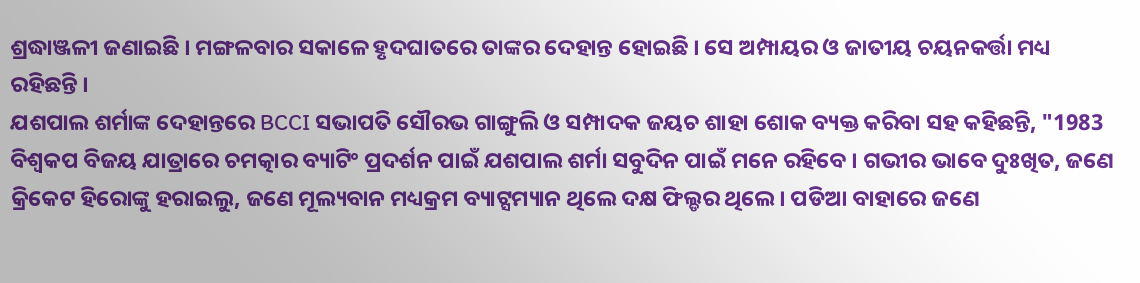ଶ୍ରଦ୍ଧାଞ୍ଜଳୀ ଜଣାଇଛି । ମଙ୍ଗଳବାର ସକାଳେ ହୃଦଘାତରେ ତାଙ୍କର ଦେହାନ୍ତ ହୋଇଛି । ସେ ଅମ୍ପାୟର ଓ ଜାତୀୟ ଚୟନକର୍ତ୍ତା ମଧ୍ୟ ରହିଛନ୍ତି ।
ଯଶପାଲ ଶର୍ମାଙ୍କ ଦେହାନ୍ତରେ BCCI ସଭାପତି ସୌରଭ ଗାଙ୍ଗୁଲି ଓ ସମ୍ପାଦକ ଜୟଚ ଶାହା ଶୋକ ବ୍ୟକ୍ତ କରିବା ସହ କହିଛନ୍ତି, "1983 ବିଶ୍ବକପ ବିଜୟ ଯାତ୍ରାରେ ଚମତ୍କାର ବ୍ୟାଟିଂ ପ୍ରଦର୍ଶନ ପାଇଁ ଯଶପାଲ ଶର୍ମା ସବୁଦିନ ପାଇଁ ମନେ ରହିବେ । ଗଭୀର ଭାବେ ଦୁଃଖିତ, ଜଣେ କ୍ରିକେଟ ହିରୋଙ୍କୁ ହରାଇଲୁ, ଜଣେ ମୂଲ୍ୟବାନ ମଧ୍ୟକ୍ରମ ବ୍ୟାଟ୍ସମ୍ୟାନ ଥିଲେ ଦକ୍ଷ ଫିଲ୍ଡର ଥିଲେ । ପଡିଆ ବାହାରେ ଜଣେ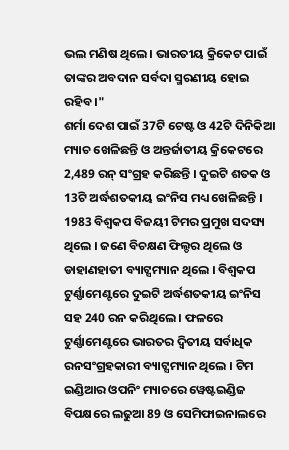ଭଲ ମଣିଷ ଥିଲେ । ଭାରତୀୟ କ୍ରିକେଟ ପାଇଁ ତାଙ୍କର ଅବଦାନ ସର୍ବଦା ସ୍ମରଣୀୟ ହୋଇ ରହିବ ।"
ଶର୍ମା ଦେଶ ପାଇଁ 37ଟି ଟେଷ୍ଟ ଓ 42ଟି ଦିନିକିଆ ମ୍ୟାଚ ଖେଳିଛନ୍ତି ଓ ଅନ୍ତର୍ଜାତୀୟ କ୍ରିକେଟରେ 2,489 ରନ୍ ସଂଗ୍ରହ କରିଛନ୍ତି । ଦୁଇଟି ଶତକ ଓ 13ଟି ଅର୍ଦ୍ଧଶତକୀୟ ଇଂନିସ ମଧ୍ୟ ଖେଳିଛନ୍ତି ।
1983 ବିଶ୍ବକପ ବିଜୟୀ ଟିମର ପ୍ରମୁଖ ସଦସ୍ୟ ଥିଲେ । ଜଣେ ବିଚକ୍ଷଣ ଫିଲ୍ଡର ଥିଲେ ଓ ଡାହାଣହାତୀ ବ୍ୟାଟ୍ସମ୍ୟାନ ଥିଲେ । ବିଶ୍ବକପ ଟୁର୍ଣ୍ଣାମେଣ୍ଟରେ ଦୁଇଟି ଅର୍ଦ୍ଧଶତକୀୟ ଇଂନିସ ସହ 240 ରନ କରିଥିଲେ । ଫଳରେ ଟୁର୍ଣ୍ଣାମେଣ୍ଟରେ ଭାରତର ଦ୍ବିତୀୟ ସର୍ବାଧିକ ରନସଂଗ୍ରହକାରୀ ବ୍ୟାଟ୍ସମ୍ୟାନ ଥିଲେ । ଟିମ ଇଣ୍ଡିଆର ଓପନିଂ ମ୍ୟାଚରେ ୱେଷ୍ଟଇଣ୍ଡିଜ ବିପକ୍ଷରେ ଲଢୁଆ 89 ଓ ସେମିଫାଇନାଲରେ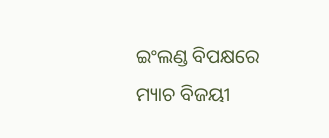ଇଂଲଣ୍ଡ ବିପକ୍ଷରେ ମ୍ୟାଚ ବିଜୟୀ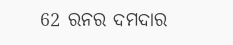62 ରନର ଦମଦାର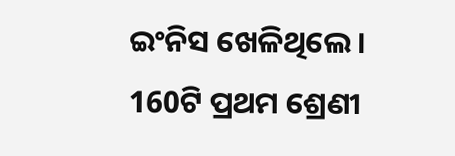ଇଂନିସ ଖେଳିଥିଲେ ।
160ଟି ପ୍ରଥମ ଶ୍ରେଣୀ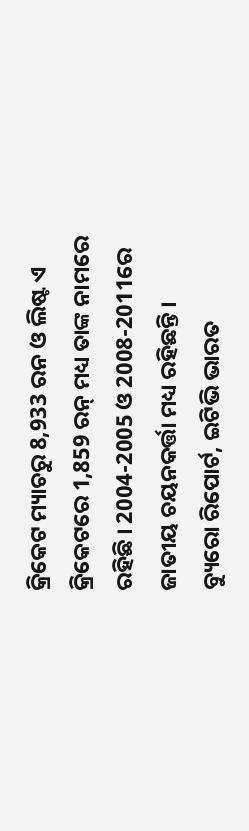କ୍ରିକେଟ ମ୍ୟାଚରୁ 8,933 ରନ ଓ ଲିଷ୍ଟ ଏ କ୍ରିକେଟରେ 1,859 ରନ୍ ମଧ୍ୟ ତାଙ୍କ ନାମରେ ରହିଛି । 2004-2005 ଓ 2008-2011ରେ ଜାତୀୟ ଚୟନକର୍ତ୍ତା ମଧ୍ୟ ରହିଛନ୍ତି ।
ବ୍ୟୁରୋ ରିପୋର୍ଟ, ଇଟିଭି ଭାରତ